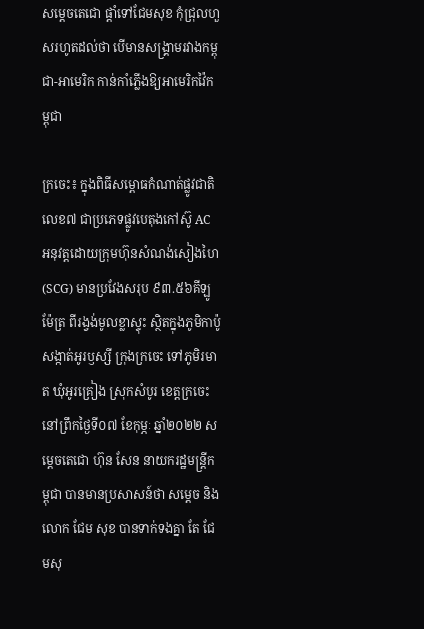សម្តេចតេជោ ផ្ដាំទៅជែមសុខ កុំជ្រុលហួសរហូតដល់ថា បើមានសង្រ្គាមរវាងកម្ពុជា-អាមេរិក កាន់កាំភ្លើងឱ្យអាមេរិកវ៉ៃកម្ពុជា

ក្រចេះ៖ ក្នុងពិធីសម្ពោធកំណាត់ផ្លូវជាតិលេខ៧ ជាប្រភេទផ្លូវបេតុងកៅស៊ូ AC អនុវត្តដោយក្រុមហ៊ុនសំណង់សៀងហៃ (SCG) មានប្រវែងសរុប ៩៣.៥៦គីឡូម៉ែត្រ ពីរង្វង់មូលខ្លាស្ទុះ ស្ថិតក្នុងភូមិកាប៉ូ សង្កាត់អូរឫស្សី ក្រុងក្រចេះ ទៅភូមិរមាត ឃុំអូរគ្រៀង ស្រុកសំបូរ ខេត្តក្រចេះ នៅព្រឹកថ្ងៃទី០៧ ខែកុម្ភៈ ឆ្នាំ២០២២ សម្តេចតេជោ ហ៊ុន សែន នាយករដ្ឋមន្ត្រីកម្ពុជា បានមានប្រសាសន៍ថា សម្តេច និង លោក ជែម សុខ បានទាក់ទងគ្នា តែ ជែមសុ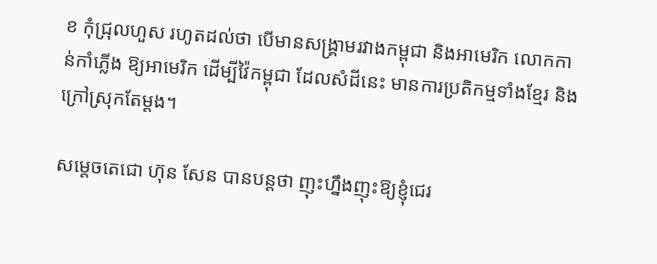ខ កុំជ្រុលហួស រហូតដល់ថា បើមានសង្រ្គាមរវាងកម្ពុជា និងអាមេរិក លោកកាន់កាំភ្លើង ឱ្យអាមេរិក ដើម្បីវ៉ៃកម្ពុជា ដែលសំដីនេះ មានការប្រតិកម្មទាំងខ្មែរ និង ក្រៅស្រុកតែម្តង។

សម្តេចតេជោ ហ៊ុន សែន បានបន្តថា ញុះហ្នឹងញុះឱ្យខ្ញុំជេរ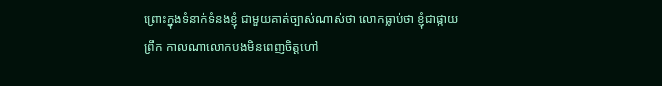ព្រោះក្នុងទំនាក់ទំនងខ្ញុំ ជាមួយគាត់ច្បាស់ណាស់ថា លោកធ្លាប់ថា ខ្ញុំជាផ្កាយព្រឹក កាលណាលោកបងមិនពេញចិត្តហៅ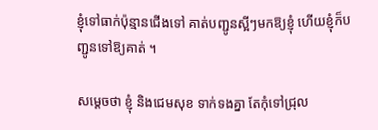ខ្ញុំទៅធាក់ប៉ុន្មានជើងទៅ គាត់បញ្ជូនស្អីៗមកឱ្យខ្ញុំ ហើយខ្ញុំក៏បញ្ជូនទៅឱ្យគាត់ ។

សម្ដេចថា ខ្ញុំ និងជេមសុខ ទាក់ទងគ្នា តែកុំទៅជ្រុល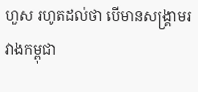ហួស រហូតដល់ថា បើមានសង្រ្គាមរវាងកម្ពុជា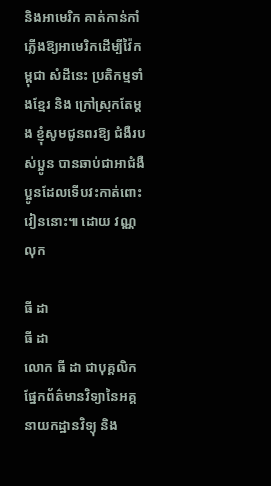និងអាមេរិក គាត់កាន់កាំភ្លើងឱ្យអាមេរិកដើម្បីវ៉ៃកម្ពុជា សំដីនេះ ប្រតិកម្មទាំងខ្មែរ និង ក្រៅស្រុកតែម្តង ខ្ញុំសូមជូនពរឱ្យ ជំងឺរបស់ប្អូន បានឆាប់ជាអាជំងឺប្អូនដែលទើបវះកាត់ពោះវៀននោះ៕ ដោយ វណ្ណលុក

ធី ដា
ធី ដា
លោក ធី ដា ជាបុគ្គលិកផ្នែកព័ត៌មានវិទ្យានៃអគ្គនាយកដ្ឋានវិទ្យុ និង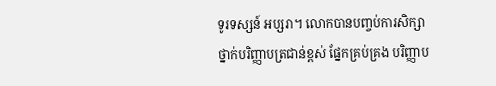ទូរទស្សន៍ អប្សរា។ លោកបានបញ្ចប់ការសិក្សាថ្នាក់បរិញ្ញាបត្រជាន់ខ្ពស់ ផ្នែកគ្រប់គ្រង បរិញ្ញាប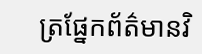ត្រផ្នែកព័ត៌មានវិ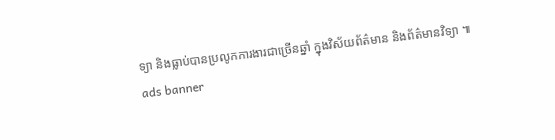ទ្យា និងធ្លាប់បានប្រលូកការងារជាច្រើនឆ្នាំ ក្នុងវិស័យព័ត៌មាន និងព័ត៌មានវិទ្យា ៕
ads banner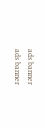ads banner
ads banner